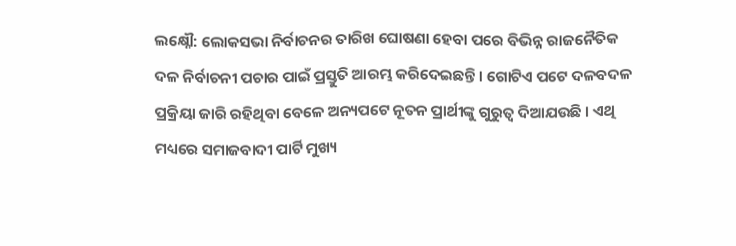ଲକ୍ଷ୍ନୌ: ଲୋକସଭା ନିର୍ବାଚନର ତାରିଖ ଘୋଷଣା ହେବା ପରେ ବିଭିନ୍ନ ରାଜନୈତିକ ଦଳ ନିର୍ବାଚନୀ ପଚାର ପାଇଁ ପ୍ରସ୍ତୁତି ଆରମ୍ଭ କରିଦେଇଛନ୍ତି । ଗୋଟିଏ ପଟେ ଦଳବଦଳ ପ୍ରକ୍ରିୟା ଜାରି ରହିଥିବା ବେଳେ ଅନ୍ୟପଟେ ନୂତନ ପ୍ରାର୍ଥୀଙ୍କୁ ଗୁରୁତ୍ୱ ଦିଆଯଉଛି । ଏଥି ମଧ୍ୟରେ ସମାଜବାଦୀ ପାର୍ଟି ମୁଖ୍ୟ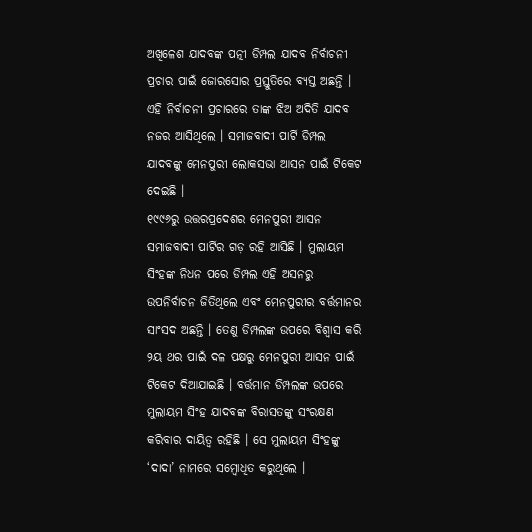ଅଖିଳେଶ ଯାଦବଙ୍କ ପତ୍ନୀ ଡିମ୍ପଲ ଯାଦବ ନିର୍ବାଚନୀ ପ୍ରଚାର ପାଇଁ ଜୋରସୋର ପ୍ରସ୍ତୁତିରେ ବ୍ୟସ୍ତ ଅଛନ୍ତି । ଏହି ନିର୍ବାଚନୀ ପ୍ରଚାରରେ ତାଙ୍କ ଝିଅ ଅଦିତି ଯାଦବ ନଜର ଆସିଥିଲେ । ସମାଜବାଦୀ ପାର୍ଟି ଡିମ୍ପଲ ଯାଦବଙ୍କୁ ମେନପୁରୀ ଲୋକସଭା ଆସନ ପାଇଁ ଟିକେଟ ଦେଇଛି ।
୧୯୯୬ରୁ ଉତ୍ତରପ୍ରଦେଶର ମେନପୁରୀ ଆସନ ସମାଜବାଦୀ ପାର୍ଟିର ଗଡ଼ ରହି ଆସିଛି । ମୁଲାୟମ ସିଂହଙ୍କ ନିଧନ ପରେ ଡିମ୍ପଲ ଏହି ଅସନରୁ ଉପନିର୍ବାଚନ ଜିତିଥିଲେ ଏବଂ ମେନପୁରୀର ବର୍ତ୍ତମାନର ସାଂସଦ ଅଛନ୍ତି । ତେଣୁ ଡିମ୍ପଲଙ୍କ ଉପରେ ବିଶ୍ୱାସ କରି ୨ୟ ଥର ପାଇଁ ଦଳ ପକ୍ଷରୁ ମେନପୁରୀ ଆସନ ପାଇଁ ଟିକେଟ ଦିଆଯାଇଛି । ବର୍ତ୍ତମାନ ଡିମ୍ପଲଙ୍କ ଉପରେ ମୁଲାୟମ ସିଂହ ଯାଦବଙ୍କ ବିରାସତଙ୍କୁ ସଂରକ୍ଷଣ କରିବାର ଦାୟିତ୍ୱ ରହିଛି । ସେ ମୁଲାୟମ ସିଂହଙ୍କୁ ‘ଦାଦା’ ନାମରେ ସମ୍ବୋଧିତ କରୁଥିଲେ ।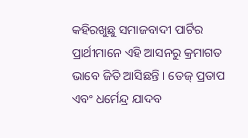କହିରଖୁଛୁ ସମାଜବାଦୀ ପାର୍ଟିର ପ୍ରାର୍ଥୀମାନେ ଏହି ଆସନରୁ କ୍ରମାଗତ ଭାବେ ଜିତି ଆସିଛନ୍ତି । ତେଜ୍ ପ୍ରତାପ ଏବଂ ଧର୍ମେନ୍ଦ୍ର ଯାଦବ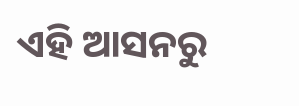ଏହି ଆସନରୁ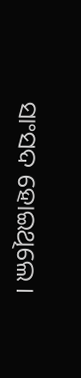ସାଂସଦ ହୋଇଥିଲେ ।